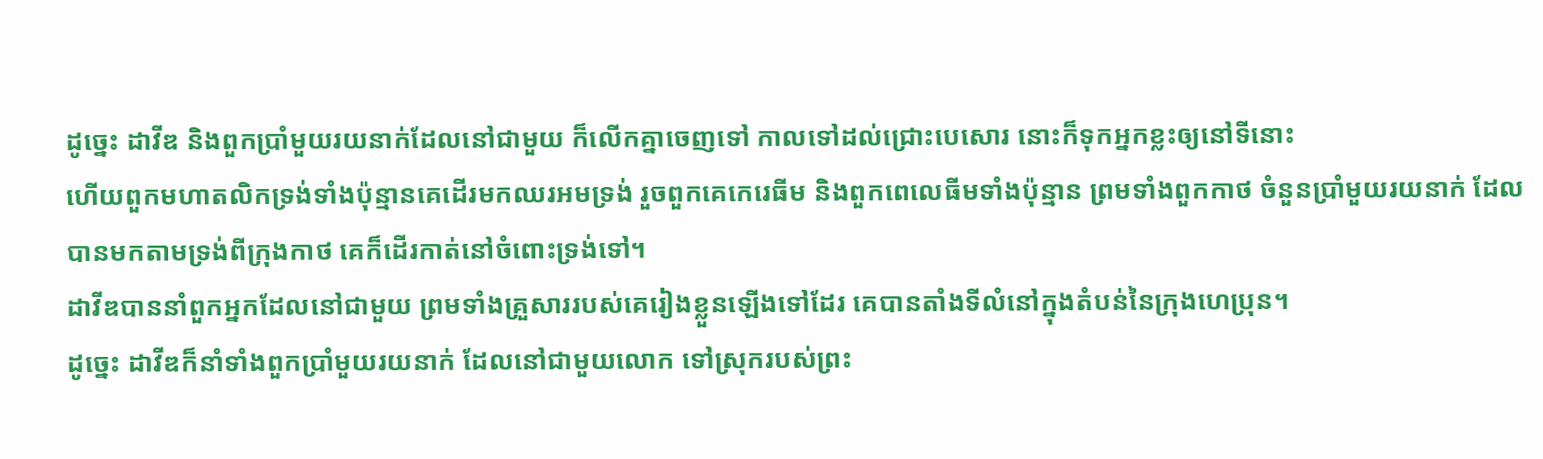ដូច្នេះ ដាវីឌ និងពួកប្រាំមួយរយនាក់ដែលនៅជាមួយ ក៏លើកគ្នាចេញទៅ កាលទៅដល់ជ្រោះបេសោរ នោះក៏ទុកអ្នកខ្លះឲ្យនៅទីនោះ
ហើយពួកមហាតលិកទ្រង់ទាំងប៉ុន្មានគេដើរមកឈរអមទ្រង់ រួចពួកគេកេរេធីម និងពួកពេលេធីមទាំងប៉ុន្មាន ព្រមទាំងពួកកាថ ចំនួនប្រាំមួយរយនាក់ ដែលបានមកតាមទ្រង់ពីក្រុងកាថ គេក៏ដើរកាត់នៅចំពោះទ្រង់ទៅ។
ដាវីឌបាននាំពួកអ្នកដែលនៅជាមួយ ព្រមទាំងគ្រួសាររបស់គេរៀងខ្លួនឡើងទៅដែរ គេបានតាំងទីលំនៅក្នុងតំបន់នៃក្រុងហេប្រុន។
ដូច្នេះ ដាវីឌក៏នាំទាំងពួកប្រាំមួយរយនាក់ ដែលនៅជាមួយលោក ទៅស្រុករបស់ព្រះ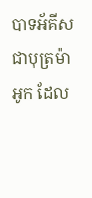បាទអ័គីស ជាបុត្រម៉ាអូក ដែល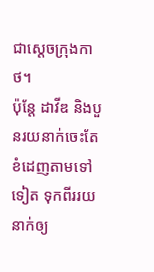ជាស្តេចក្រុងកាថ។
ប៉ុន្តែ ដាវីឌ និងបួនរយនាក់ចេះតែខំដេញតាមទៅទៀត ទុកពីររយនាក់ឲ្យ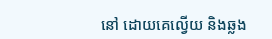នៅ ដោយគេល្វើយ និងឆ្លង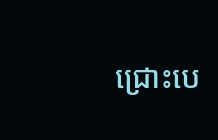ជ្រោះបេ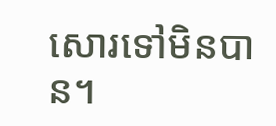សោរទៅមិនបាន។